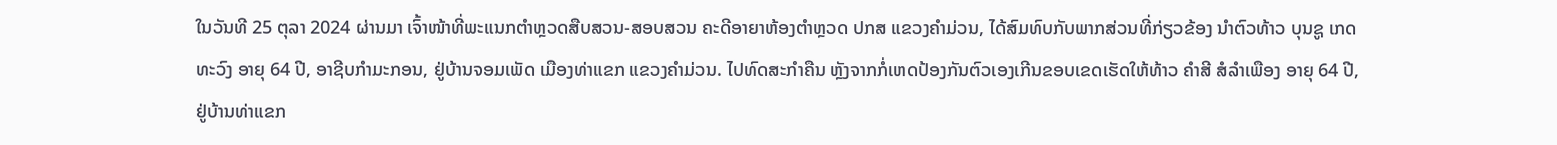ໃນວັນທີ 25 ຕຸລາ 2024 ຜ່ານມາ ເຈົ້າໜ້າທີ່ພະແນກຕຳຫຼວດສືບສວນ-ສອບສວນ ຄະດີອາຍາຫ້ອງຕຳຫຼວດ ປກສ ແຂວງຄຳມ່ວນ, ໄດ້ສົມທົບກັບພາກສ່ວນທີ່ກ່ຽວຂ້ອງ ນຳຕົວທ້າວ ບຸນຊູ ເກດທະວົງ ອາຍຸ 64 ປີ, ອາຊີບກຳມະກອນ, ຢູ່ບ້ານຈອມເພັດ ເມືອງທ່າແຂກ ແຂວງຄຳມ່ວນ. ໄປທົດສະກຳຄືນ ຫຼັງຈາກກໍ່ເຫດປ້ອງກັນຕົວເອງເກີນຂອບເຂດເຮັດໃຫ້ທ້າວ ຄຳສີ ສໍລຳເພືອງ ອາຍຸ 64 ປີ, ຢູ່ບ້ານທ່າແຂກ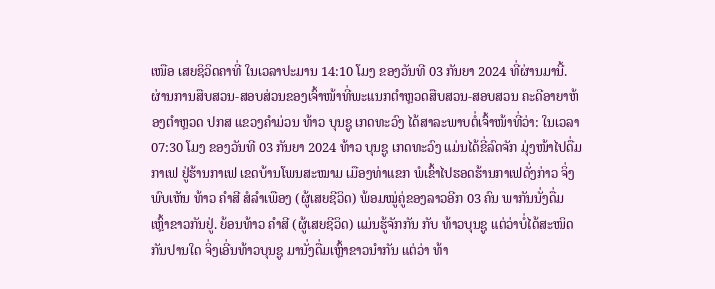ເໜືອ ເສຍຊິວິດຄາທີ່ ໃນເວລາປະມານ 14:10 ໂມງ ຂອງວັນທີ 03 ກັນຍາ 2024 ທີ່ຜ່ານມານີ້.
ຜ່ານການສືບສວນ-ສອບສ່ວນຂອງເຈົ້າໜ້າທີ່ພະແນກຕຳຫຼວດສືບສວນ-ສອບສວນ ຄະດີອາຍາຫ້ອງຕຳຫຼວດ ປກສ ແຂວງຄຳມ່ວນ ທ້າວ ບຸນຊູ ເກດທະວົງ ໄດ້ສາລະພາບຕໍ່ເຈົ້າໜ້າທີ່ວ່າ: ໃນເວລາ 07:30 ໂມງ ຂອງວັນທີ 03 ກັນຍາ 2024 ທ້າວ ບຸນຊູ ເກດທະວົງ ແມ່ນໄດ້ຂີ່ລົດຈັກ ມຸ່ງໜ້າໄປດື່ມກາເຟ ຢູ່ຮ້ານກາເຟ ເຂດບ້ານໂພນສະໝາມ ເມືອງທ່າແຂກ ພໍເຂົ້າໄປຮອດຮ້ານກາເຟດັ່ງກ່າວ ຈິ່ງພົບເຫັນ ທ້າວ ຄຳສີ ສໍລຳເພືອງ (ຜູ້ເສຍຊີວິດ) ພ້ອມໝູ່ຄູ່ຂອງລາວອີກ 03 ຄົນ ພາກັນນັ່ງດື່ມເຫຼົ້າຂາວກັນຢູ່. ຍ້ອນທ້າວ ຄຳສີ (ຜູ້ເສຍຊີວິດ) ແມ່ນຮູ້ຈັກກັນ ກັບ ທ້າວບຸນຊູ ແຕ່ວ່າບໍ່ໄດ້ສະໜິດກັນປານໃດ ຈິ່ງເອີ່ນທ້າວບຸນຊູ ມານັ່ງດື່ມເຫຼົ້າຂາວນຳກັນ ແຕ່ວ່າ ທ້າ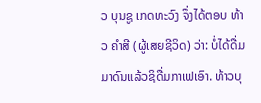ວ ບຸນຊູ ເກດທະວົງ ຈຶ່ງໄດ້ຕອບ ທ້າວ ຄຳສີ (ຜູ້ເສຍຊີວິດ) ວ່າ: ບໍ່ໄດ້ດື່ມມາດົນແລ້ວຊິດື່ມກາເຟເອົາ. ທ້າວບຸ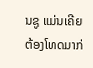ນຊູ ແມ່ນເຄີຍຕ້ອງໂທດມາກ່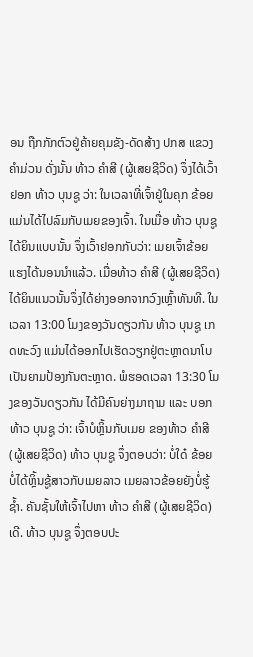ອນ ຖືກກັກຕົວຢູ່ຄ້າຍຄຸມຂັງ-ດັດສ້າງ ປກສ ແຂວງຄຳມ່ວນ ດັ່ງນັ້ນ ທ້າວ ຄຳສີ (ຜູ້ເສຍຊີວິດ) ຈຶ່ງໄດ້ເວົ້າຢອກ ທ້າວ ບຸນຊູ ວ່າ: ໃນເວລາທີ່ເຈົ້າຢູ່ໃນຄຸກ ຂ້ອຍແມ່ນໄດ້ໄປລົມກັບເມຍຂອງເຈົ້າ. ໃນເມື່ອ ທ້າວ ບຸນຊູ ໄດ້ຍິນແບບນັ້ນ ຈຶ່ງເວົ້າຢອກກັບວ່າ: ເມຍເຈົ້າຂ້ອຍແຮງໄດ້ນອນນຳແລ້ວ. ເມື່ອທ້າວ ຄຳສີ (ຜູ້ເສຍຊີວິດ) ໄດ້ຍິນແນວນັ້ນຈຶ່ງໄດ້ຍ່າງອອກຈາກວົງເຫຼົ້າທັນທີ. ໃນເວລາ 13:00 ໂມງຂອງວັນດຽວກັນ ທ້າວ ບຸນຊູ ເກດທະວົງ ແມ່ນໄດ້ອອກໄປເຮັດວຽກຢູ່ຕະຫຼາດນາໂບ ເປັນຍາມປ້ອງກັນຕະຫຼາດ. ພໍຮອດເວລາ 13:30 ໂມງຂອງວັນດຽວກັນ ໄດ້ມີຄົນຍ່າງມາຖາມ ແລະ ບອກ ທ້າວ ບຸນຊູ ວ່າ: ເຈົ້າບໍຫຼິ້ນກັບເມຍ ຂອງທ້າວ ຄໍາສີ (ຜູ້ເສຍຊີວິດ) ທ້າວ ບຸນຊູ ຈຶ່ງຕອບວ່າ: ບໍ່ໃດ໋ ຂ້ອຍບໍ່ໄດ້ຫຼິ້ນຊູ້ສາວກັບເມຍລາວ ເມຍລາວຂ້ອຍຍັງບໍ່ຮູ້ຊໍ້າ. ຄັນຊັ້ນໃຫ້ເຈົ້າໄປຫາ ທ້າວ ຄຳສີ (ຜູ້ເສຍຊີວິດ)ເດີ. ທ້າວ ບຸນຊູ ຈຶ່ງຕອບປະ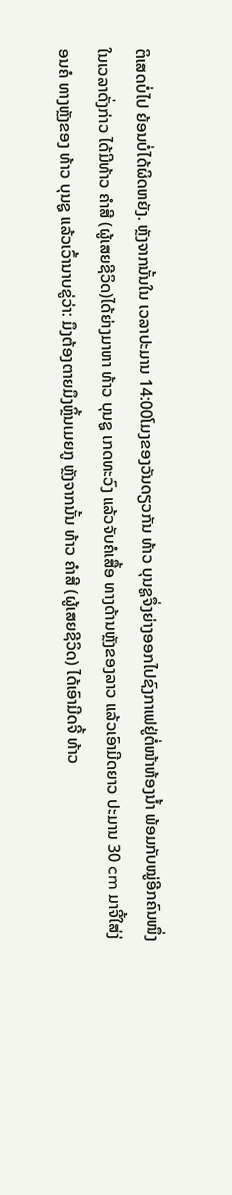ຕິເສດບໍ່ໄປ ຍ້ອນບໍ່ໄດ້ຜິດຫຍັງ. ຫຼັງຈາກນັ້ນໃນ ເວລາປະມານ 14:00ໂມງຂອງວັນດຽວກັນ ທ້າວ ບຸນຊູຈຶ່ງຍ່າງອອກໄປຊົງກາເຟຢູ່ຕໍ່ໜ້າຫ້ອງນໍ້າ ພ້ອມກັບໝູ່ອີກຄົນໜຶ່ງ ໃນເວລາດັ່ງກ່າວ ໄດ້ມີທ້າວ ຄຳສີ (ຜູ້ເສຍຊີວິດ)ໄດ້ຍ່າງມາຫາ ທ້າວ ບຸນຊູ ເກດທະວົງ ແລ້ວຈັບຄໍເສື້ອ ທາງດ້ານຫຼັງຂອງລາວ ແລ້ວເອົາມີດຍາວ ປະມານ 30 cm ມາຈີ້ໃສ່ງ່ອນຄໍ ທາງຫຼັງຂອງ ທ້າວ ບຸນຊູ ແລ້ວເວົ້ານາບຂູ່ວ່າ: ມຶງຕ້ອງຕາຍມຶງຫຼິ້ນເມຍກູ ຫຼັງຈາກນັ້ນ ທ້າວ ຄຳສີ (ຜູ້ເສຍຊີວິດ) ໄດ້ເອົາມີດຈີ້ ທ້າວ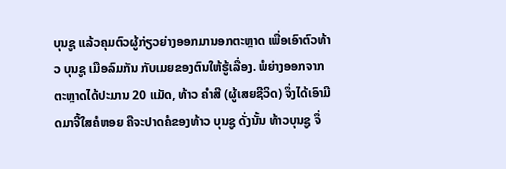ບຸນຊູ ແລ້ວຄຸມຕົວຜູ້ກ່ຽວຍ່າງອອກມານອກຕະຫຼາດ ເພື່ອເອົາຕົວທ້າວ ບຸນຊູ ເມືອລົມກັນ ກັບເມຍຂອງຕົນໃຫ້ຮູ້ເລື່ອງ. ພໍຍ່າງອອກຈາກຕະຫຼາດໄດ້ປະມານ 20 ແມັດ, ທ້າວ ຄຳສີ (ຜູ້ເສຍຊີວິດ) ຈຶ່ງໄດ້ເອົາມີດມາຈີ້ໃສຄໍຫອຍ ຄືຈະປາດຄໍຂອງທ້າວ ບຸນຊູ ດັ່ງນັ້ນ ທ້າວບຸນຊູ ຈຶ່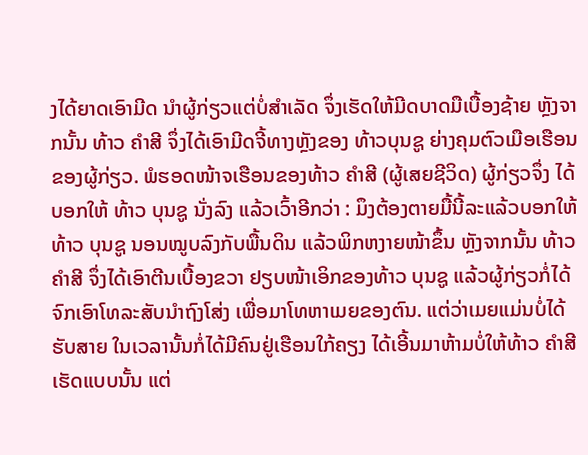ງໄດ້ຍາດເອົາມີດ ນຳຜູ້ກ່ຽວແຕ່ບໍ່ສຳເລັດ ຈຶ່ງເຮັດໃຫ້ມີດບາດມືເບື້ອງຊ້າຍ ຫຼັງຈາກນັ້ນ ທ້າວ ຄຳສີ ຈຶ່ງໄດ້ເອົາມີດຈີ້ທາງຫຼັງຂອງ ທ້າວບຸນຊູ ຍ່າງຄຸມຕົວເມືອເຮືອນຂອງຜູ້ກ່ຽວ. ພໍຮອດໜ້າຈເຮືອນຂອງທ້າວ ຄຳສີ (ຜູ້ເສຍຊີວິດ) ຜູ້ກ່ຽວຈຶ່ງ ໄດ້ບອກໃຫ້ ທ້າວ ບຸນຊູ ນັ່ງລົງ ແລ້ວເວົ້າອີກວ່າ : ມຶງຕ້ອງຕາຍມື້ນີ້ລະແລ້ວບອກໃຫ້ທ້າວ ບຸນຊູ ນອນໝູບລົງກັບພື້ນດິນ ແລ້ວພິກຫງາຍໜ້າຂຶ້ນ ຫຼັງຈາກນັ້ນ ທ້າວ ຄຳສີ ຈຶ່ງໄດ້ເອົາຕີນເບື້ອງຂວາ ຢຽບໜ້າເອິກຂອງທ້າວ ບຸນຊູ ແລ້ວຜູ້ກ່ຽວກໍ່ໄດ້ຈົກເອົາໂທລະສັບນຳຖົງໂສ່ງ ເພື່ອມາໂທຫາເມຍຂອງຕົນ. ແຕ່ວ່າເມຍແມ່ນບໍ່ໄດ້ຮັບສາຍ ໃນເວລານັ້ນກໍ່ໄດ້ມີຄົນຢູ່ເຮືອນໃກ້ຄຽງ ໄດ້ເອີ້ນມາຫ້າມບໍ່ໃຫ້ທ້າວ ຄຳສີ ເຮັດແບບນັ້ນ ແຕ່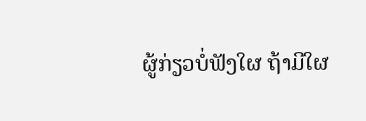ຜູ້ກ່ຽວບໍ່ຟັງໃຜ ຖ້າມີໃຜ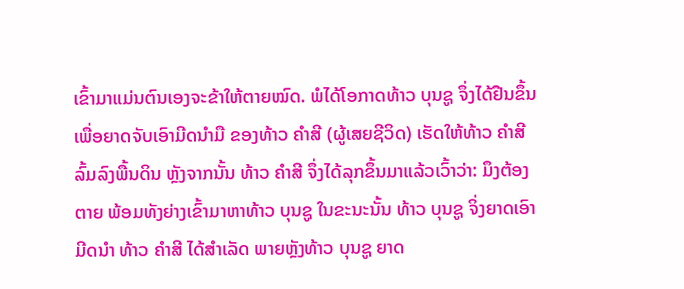ເຂົ້າມາແມ່ນຕົນເອງຈະຂ້າໃຫ້ຕາຍໝົດ. ພໍໄດ້ໂອກາດທ້າວ ບຸນຊູ ຈຶ່ງໄດ້ຢືນຂຶ້ນເພື່ອຍາດຈັບເອົາມີດນຳມື ຂອງທ້າວ ຄຳສີ (ຜູ້ເສຍຊີວິດ) ເຮັດໃຫ້ທ້າວ ຄຳສີ ລົ້ມລົງພື້ນດິນ ຫຼັງຈາກນັ້ນ ທ້າວ ຄຳສີ ຈຶ່ງໄດ້ລຸກຂຶ້ນມາແລ້ວເວົ້າວ່າ: ມຶງຕ້ອງຕາຍ ພ້ອມທັງຍ່າງເຂົ້າມາຫາທ້າວ ບຸນຊູ ໃນຂະນະນັ້ນ ທ້າວ ບຸນຊູ ຈິ່ງຍາດເອົາມີດນຳ ທ້າວ ຄຳສີ ໄດ້ສຳເລັດ ພາຍຫຼັງທ້າວ ບຸນຊູ ຍາດ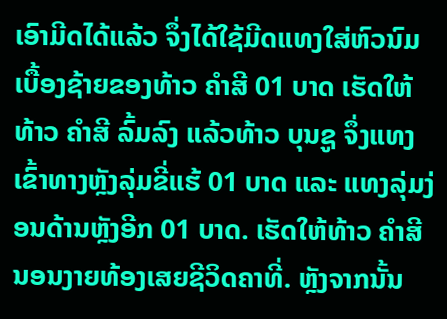ເອົາມີດໄດ້ແລ້ວ ຈຶ່ງໄດ້ໃຊ້ມີດແທງໃສ່ຫົວນົມເບື້ອງຊ້າຍຂອງທ້າວ ຄຳສີ 01 ບາດ ເຮັດໃຫ້ທ້າວ ຄຳສີ ລົ້ມລົງ ແລ້ວທ້າວ ບຸນຊູ ຈຶ່ງແທງເຂົ້າທາງຫຼັງລຸ່ມຂີ່ແຮ້ 01 ບາດ ແລະ ແທງລຸ່ມງ່ອນດ້ານຫຼັງອີກ 01 ບາດ. ເຮັດໃຫ້ທ້າວ ຄຳສີ ນອນງາຍທ້ອງເສຍຊີວິດຄາທີ່. ຫຼັງຈາກນັ້ນ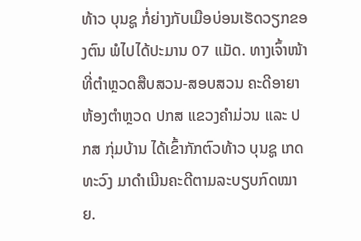ທ້າວ ບຸນຊູ ກໍ່ຍ່າງກັບເມືອບ່ອນເຮັດວຽກຂອງຕົນ ພໍໄປໄດ້ປະມານ 07 ແມັດ. ທາງເຈົ້າໜ້າທີ່ຕຳຫຼວດສືບສວນ-ສອບສວນ ຄະດີອາຍາຫ້ອງຕຳຫຼວດ ປກສ ແຂວງຄຳມ່ວນ ແລະ ປກສ ກຸ່ມບ້ານ ໄດ້ເຂົ້າກັກຕົວທ້າວ ບຸນຊູ ເກດທະວົງ ມາດຳເນີນຄະດີຕາມລະບຽບກົດໝາຍ.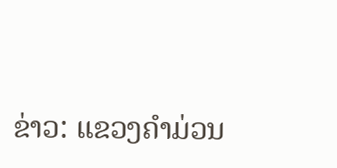ຂ່າວ: ແຂວງຄໍາມ່ວນ